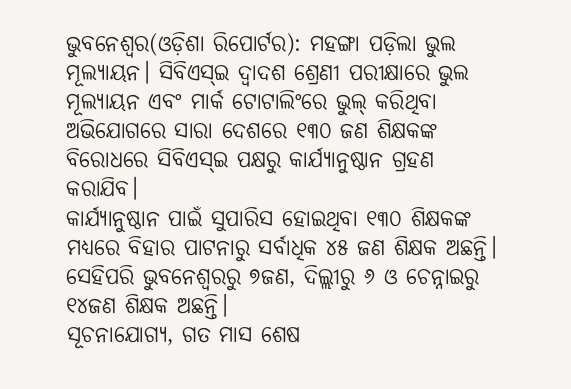ଭୁବନେଶ୍ୱର(ଓଡ଼ିଶା ରିପୋର୍ଟର): ମହଙ୍ଗା ପଡ଼ିଲା ଭୁଲ ମୂଲ୍ୟାୟନ। ସିବିଏସ୍ଇ ଦ୍ୱାଦଶ ଶ୍ରେଣୀ ପରୀକ୍ଷାରେ ଭୁଲ ମୂଲ୍ୟାୟନ ଏବଂ ମାର୍କ ଟୋଟାଲିଂରେ ଭୁଲ୍ କରିଥିବା ଅଭିଯୋଗରେ ସାରା ଦେଶରେ ୧୩୦ ଜଣ ଶିକ୍ଷକଙ୍କ ବିରୋଧରେ ସିବିଏସ୍ଇ ପକ୍ଷରୁ କାର୍ଯ୍ୟାନୁଷ୍ଠାନ ଗ୍ରହଣ କରାଯିବ।
କାର୍ଯ୍ୟାନୁଷ୍ଠାନ ପାଇଁ ସୁପାରିସ ହୋଇଥିବା ୧୩୦ ଶିକ୍ଷକଙ୍କ ମଧ୍ୟରେ ବିହାର ପାଟନାରୁ ସର୍ବାଧିକ ୪୫ ଜଣ ଶିକ୍ଷକ ଅଛନ୍ତି। ସେହିପରି ଭୁବନେଶ୍ୱରରୁ ୭ଜଣ, ଦିଲ୍ଲୀରୁ ୬ ଓ ଚେନ୍ନାଇରୁ ୧୪ଜଣ ଶିକ୍ଷକ ଅଛନ୍ତି।
ସୂଚନାଯୋଗ୍ୟ, ଗତ ମାସ ଶେଷ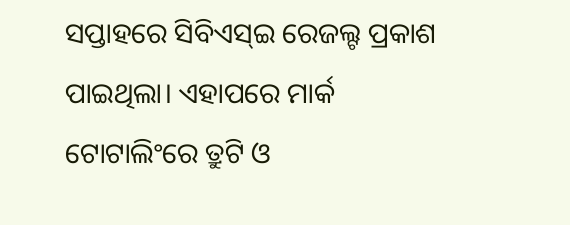ସପ୍ତାହରେ ସିବିଏସ୍ଇ ରେଜଲ୍ଟ ପ୍ରକାଶ ପାଇଥିଲା। ଏହାପରେ ମାର୍କ ଟୋଟାଲିଂରେ ତ୍ରୁଟି ଓ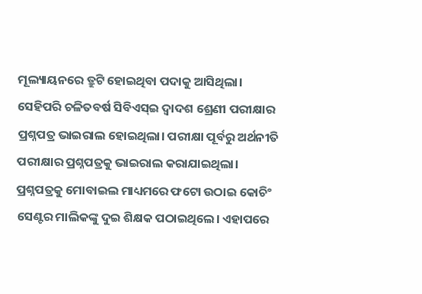ମୂଲ୍ୟାୟନରେ ତ୍ରୁଟି ହୋଇଥିବା ପଦାକୁ ଆସିଥିଲା।
ସେହିପରି ଚଳିତବର୍ଷ ସିବିଏସ୍ଇ ଦ୍ୱାଦଶ ଶ୍ରେଣୀ ପରୀକ୍ଷାର ପ୍ରଶ୍ନପତ୍ର ଭାଇରାଲ ହୋଇଥିଲା। ପରୀକ୍ଷା ପୂର୍ବରୁ ଅର୍ଥନୀତି ପରୀକ୍ଷାର ପ୍ରଶ୍ନପତ୍ରକୁ ଭାଇରାଲ କରାଯାଇଥିଲା। ପ୍ରଶ୍ନପତ୍ରକୁ ମୋବାଇଲ ମାଧ୍ୟମରେ ଫଟୋ ଉଠାଇ କୋଚିଂ ସେଣ୍ଟର ମାଲିକଙ୍କୁ ଦୁଇ ଶିକ୍ଷକ ପଠାଇଥିଲେ। ଏହାପରେ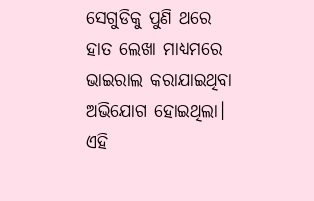ସେଗୁଡିକୁ ପୁଣି ଥରେ ହାତ ଲେଖା ମାଧ୍ୟମରେ ଭାଇରାଲ କରାଯାଇଥିବା ଅଭିଯୋଗ ହୋଇଥିଲା। ଏହି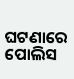ଘଟଣାରେ ପୋଲିସ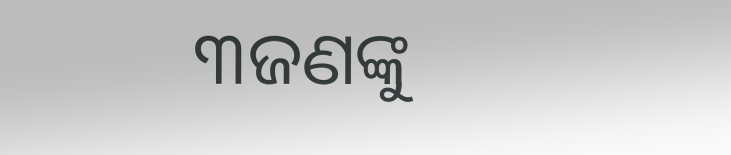୩ଜଣଙ୍କୁ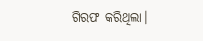ଗିରଫ କରିଥିଲା।